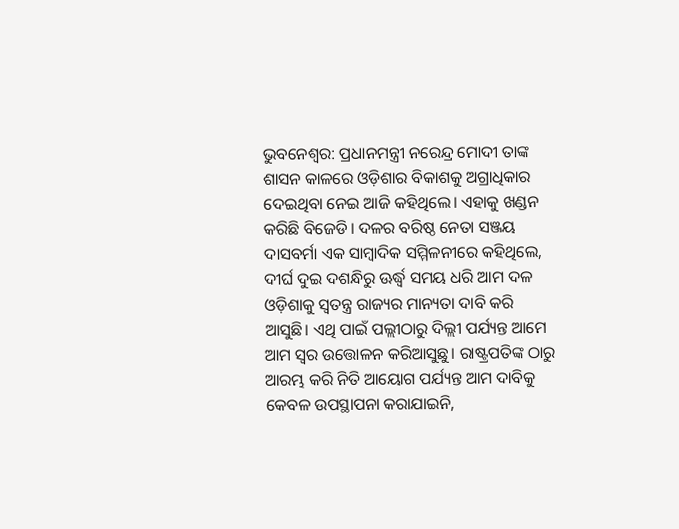ଭୁବନେଶ୍ୱର: ପ୍ରଧାନମନ୍ତ୍ରୀ ନରେନ୍ଦ୍ର ମୋଦୀ ତାଙ୍କ ଶାସନ କାଳରେ ଓଡ଼ିଶାର ବିକାଶକୁ ଅଗ୍ରାଧିକାର ଦେଇଥିବା ନେଇ ଆଜି କହିଥିଲେ। ଏହାକୁ ଖଣ୍ଡନ କରିଛି ବିଜେଡି। ଦଳର ବରିଷ୍ଠ ନେତା ସଞ୍ଜୟ ଦାସବର୍ମା ଏକ ସାମ୍ବାଦିକ ସମ୍ମିଳନୀରେ କହିଥିଲେ, ଦୀର୍ଘ ଦୁଇ ଦଶନ୍ଧିରୁ ଊର୍ଦ୍ଧ୍ୱ ସମୟ ଧରି ଆମ ଦଳ ଓଡ଼ିଶାକୁ ସ୍ୱତନ୍ତ୍ର ରାଜ୍ୟର ମାନ୍ୟତା ଦାବି କରି ଆସୁଛି। ଏଥି ପାଇଁ ପଲ୍ଲୀଠାରୁ ଦିଲ୍ଲୀ ପର୍ଯ୍ୟନ୍ତ ଆମେ ଆମ ସ୍ୱର ଉତ୍ତୋଳନ କରିଆସୁଛୁ। ରାଷ୍ଟ୍ରପତିଙ୍କ ଠାରୁ ଆରମ୍ଭ କରି ନିତି ଆୟୋଗ ପର୍ଯ୍ୟନ୍ତ ଆମ ଦାବିକୁ କେବଳ ଉପସ୍ଥାପନା କରାଯାଇନି,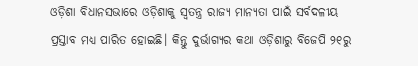ଓଡ଼ିଶା ବିଧାନସଭାରେ ଓଡ଼ିଶାକୁ ସ୍ୱତନ୍ତ୍ର ରାଜ୍ୟ ମାନ୍ୟତା ପାଇଁ ସର୍ବଦଳୀୟ ପ୍ରସ୍ତାବ ମଧ୍ୟ ପାରିତ ହୋଇଛି। କିନ୍ତୁ ଦୁର୍ଭାଗ୍ୟର କଥା ଓଡ଼ିଶାରୁ ବିଜେପି ୨୧ରୁ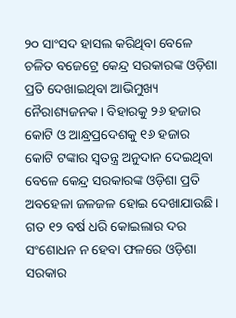୨୦ ସାଂସଦ ହାସଲ କରିଥିବା ବେଳେ ଚଳିତ ବଜେଟ୍ରେ କେନ୍ଦ୍ର ସରକାରଙ୍କ ଓଡ଼ିଶା ପ୍ରତି ଦେଖାଇଥିବା ଆଭିମୁଖ୍ୟ ନୈରାଶ୍ୟଜନକ। ବିହାରକୁ ୨୬ ହଜାର କୋଟି ଓ ଆନ୍ଧ୍ରପ୍ରଦେଶକୁ ୧୬ ହଜାର କୋଟି ଟଙ୍କାର ସ୍ୱତନ୍ତ୍ର ଅନୁଦାନ ଦେଇଥିବା ବେଳେ କେନ୍ଦ୍ର ସରକାରଙ୍କ ଓଡ଼ିଶା ପ୍ରତି ଅବହେଳା ଜଳଜଳ ହୋଇ ଦେଖାଯାଉଛି। ଗତ ୧୨ ବର୍ଷ ଧରି କୋଇଲାର ଦର ସଂଶୋଧନ ନ ହେବା ଫଳରେ ଓଡ଼ିଶା ସରକାର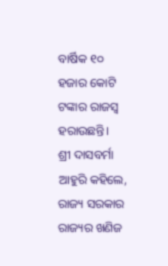ବାର୍ଷିକ ୧୦ ହଜାର କୋଟି ଟଙ୍କାର ରାଜସ୍ୱ ହରାଉଛନ୍ତି।
ଶ୍ରୀ ଦାସବର୍ମା ଆହୁରି କହିଲେ, ରାଜ୍ୟ ସରକାର ରାଜ୍ୟର ଖଣିଜ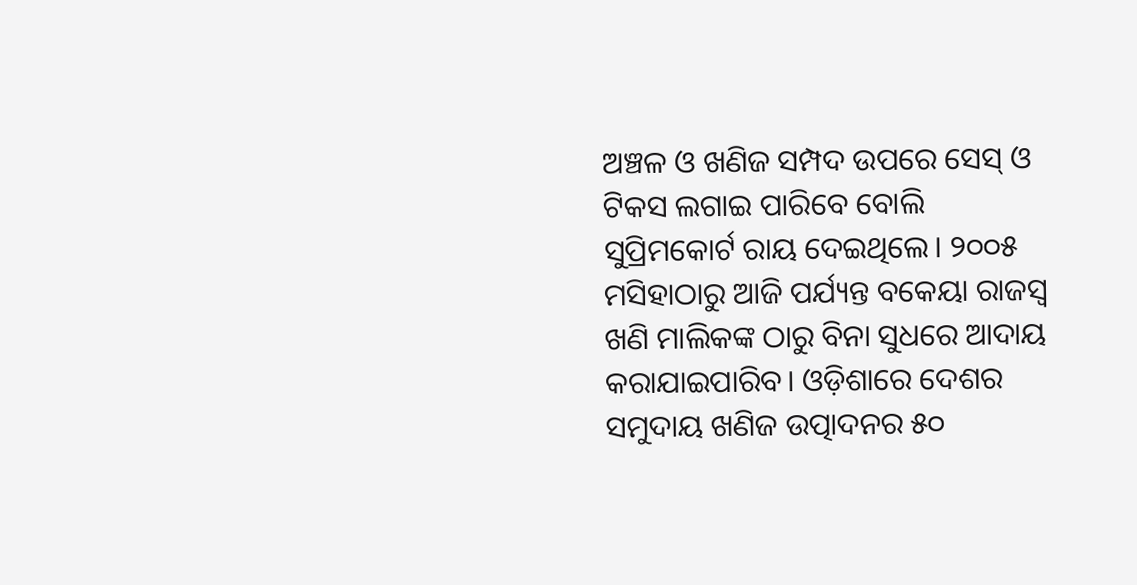ଅଞ୍ଚଳ ଓ ଖଣିଜ ସମ୍ପଦ ଉପରେ ସେସ୍ ଓ ଟିକସ ଲଗାଇ ପାରିବେ ବୋଲି ସୁପ୍ରିମକୋର୍ଟ ରାୟ ଦେଇଥିଲେ। ୨୦୦୫ ମସିହାଠାରୁ ଆଜି ପର୍ଯ୍ୟନ୍ତ ବକେୟା ରାଜସ୍ୱ ଖଣି ମାଲିକଙ୍କ ଠାରୁ ବିନା ସୁଧରେ ଆଦାୟ କରାଯାଇପାରିବ। ଓଡ଼ିଶାରେ ଦେଶର ସମୁଦାୟ ଖଣିଜ ଉତ୍ପାଦନର ୫୦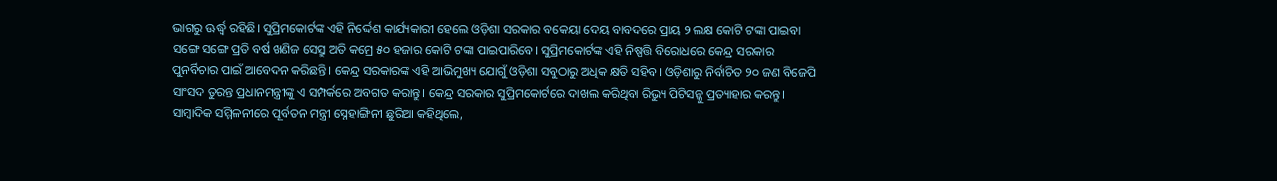ଭାଗରୁ ଊର୍ଦ୍ଧ୍ୱ ରହିଛି। ସୁପ୍ରିମକୋର୍ଟଙ୍କ ଏହି ନିର୍ଦ୍ଦେଶ କାର୍ଯ୍ୟକାରୀ ହେଲେ ଓଡ଼ିଶା ସରକାର ବକେୟା ଦେୟ ବାବଦରେ ପ୍ରାୟ ୨ ଲକ୍ଷ କୋଟି ଟଙ୍କା ପାଇବା ସଙ୍ଗେ ସଙ୍ଗେ ପ୍ରତି ବର୍ଷ ଖଣିଜ ସେସ୍ରୁ ଅତି କମ୍ରେ ୫୦ ହଜାର କୋଟି ଟଙ୍କା ପାଇପାରିବେ। ସୁପ୍ରିମକୋର୍ଟଙ୍କ ଏହି ନିଷ୍ପତ୍ତି ବିରୋଧରେ କେନ୍ଦ୍ର ସରକାର ପୁନର୍ବିଚାର ପାଇଁ ଆବେଦନ କରିଛନ୍ତି। କେନ୍ଦ୍ର ସରକାରଙ୍କ ଏହି ଆଭିମୁଖ୍ୟ ଯୋଗୁଁ ଓଡ଼ିଶା ସବୁଠାରୁ ଅଧିକ କ୍ଷତି ସହିବ। ଓଡ଼ିଶାରୁ ନିର୍ବାଚିତ ୨୦ ଜଣ ବିଜେପି ସାଂସଦ ତୁରନ୍ତ ପ୍ରଧାନମନ୍ତ୍ରୀଙ୍କୁ ଏ ସମ୍ପର୍କରେ ଅବଗତ କରାନ୍ତୁ। କେନ୍ଦ୍ର ସରକାର ସୁପ୍ରିମକୋର୍ଟରେ ଦାଖଲ କରିଥିବା ରିଭ୍ୟୁ ପିଟିସନ୍କୁ ପ୍ରତ୍ୟାହାର କରନ୍ତୁ।
ସାମ୍ବାଦିକ ସମ୍ମିଳନୀରେ ପୂର୍ବତନ ମନ୍ତ୍ରୀ ସ୍ନେହାଙ୍ଗିନୀ ଛୁରିଆ କହିଥିଲେ,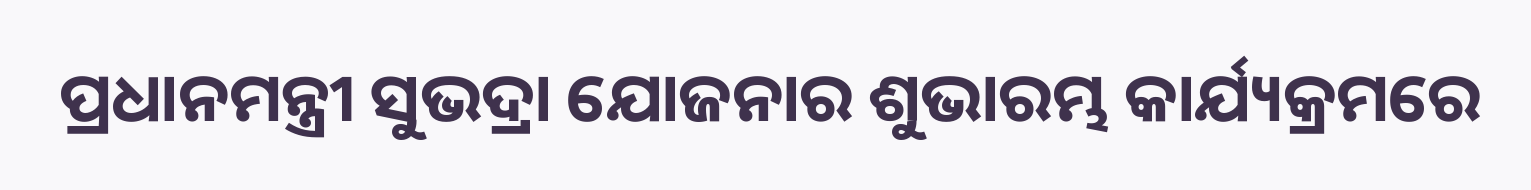ପ୍ରଧାନମନ୍ତ୍ରୀ ସୁଭଦ୍ରା ଯୋଜନାର ଶୁଭାରମ୍ଭ କାର୍ଯ୍ୟକ୍ରମରେ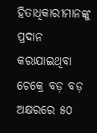ହିତାଧିକାରୀମାନଙ୍କୁ ପ୍ରଦାନ କରାଯାଇଥିବା ଚେକ୍ରେ ବଡ଼ ବଡ଼ ଅକ୍ଷରରେ ୫୦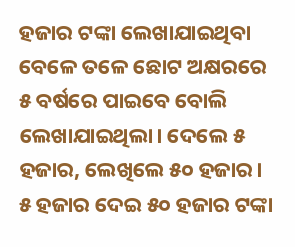ହଜାର ଟଙ୍କା ଲେଖାଯାଇଥିବା ବେଳେ ତଳେ ଛୋଟ ଅକ୍ଷରରେ ୫ ବର୍ଷରେ ପାଇବେ ବୋଲି ଲେଖାଯାଇଥିଲା। ଦେଲେ ୫ ହଜାର, ଲେଖିଲେ ୫୦ ହଜାର। ୫ ହଜାର ଦେଇ ୫୦ ହଜାର ଟଙ୍କା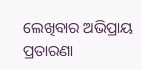ଲେଖିବାର ଅଭିପ୍ରାୟ ପ୍ରତାରଣା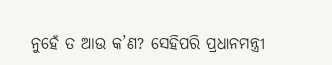ନୁହେଁ ତ ଆଉ କ’ଣ? ସେହିପରି ପ୍ରଧାନମନ୍ତ୍ରୀ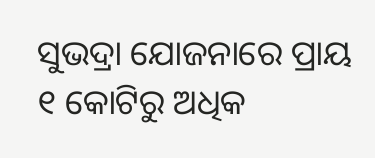ସୁଭଦ୍ରା ଯୋଜନାରେ ପ୍ରାୟ ୧ କୋଟିରୁ ଅଧିକ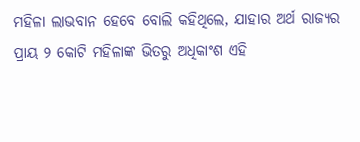ମହିଳା ଲାଭବାନ ହେବେ ବୋଲି କହିଥିଲେ, ଯାହାର ଅର୍ଥ ରାଜ୍ୟର ପ୍ରାୟ ୨ କୋଟି ମହିଳାଙ୍କ ଭିତରୁ ଅଧିକାଂଶ ଏହି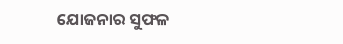ଯୋଜନାର ସୁଫଳ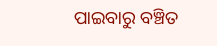ପାଇବାରୁ ବଞ୍ଚିତ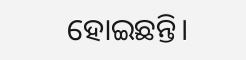ହୋଇଛନ୍ତି।